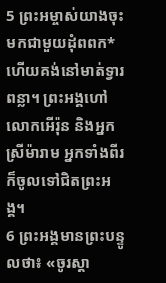5 ព្រះអម្ចាស់យាងចុះមកជាមួយដុំពពក* ហើយគង់នៅមាត់ទ្វារពន្លា។ ព្រះអង្គហៅលោកអើរ៉ុន និងអ្នកស្រីម៉ារាម អ្នកទាំងពីរក៏ចូលទៅជិតព្រះអង្គ។
6 ព្រះអង្គមានព្រះបន្ទូលថា៖ «ចូរស្ដា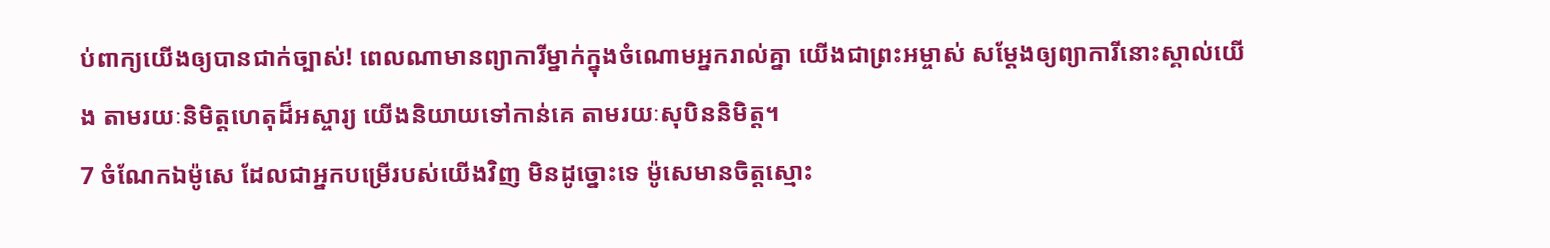ប់ពាក្យយើងឲ្យបានជាក់ច្បាស់! ពេលណាមានព្យាការីម្នាក់ក្នុងចំណោមអ្នករាល់គ្នា យើងជាព្រះអម្ចាស់ សម្តែងឲ្យព្យាការីនោះស្គាល់យើង តាមរយៈនិមិត្តហេតុដ៏អស្ចារ្យ យើងនិយាយទៅកាន់គេ តាមរយៈសុបិននិមិត្ត។
7 ចំណែកឯម៉ូសេ ដែលជាអ្នកបម្រើរបស់យើងវិញ មិនដូច្នោះទេ ម៉ូសេមានចិត្តស្មោះ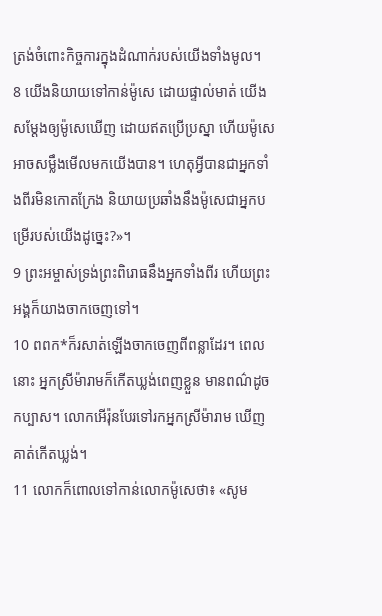ត្រង់ចំពោះកិច្ចការក្នុងដំណាក់របស់យើងទាំងមូល។
8 យើងនិយាយទៅកាន់ម៉ូសេ ដោយផ្ទាល់មាត់ យើងសម្តែងឲ្យម៉ូសេឃើញ ដោយឥតប្រើប្រស្នា ហើយម៉ូសេអាចសម្លឹងមើលមកយើងបាន។ ហេតុអ្វីបានជាអ្នកទាំងពីរមិនកោតក្រែង និយាយប្រឆាំងនឹងម៉ូសេជាអ្នកបម្រើរបស់យើងដូច្នេះ?»។
9 ព្រះអម្ចាស់ទ្រង់ព្រះពិរោធនឹងអ្នកទាំងពីរ ហើយព្រះអង្គក៏យាងចាកចេញទៅ។
10 ពពក*ក៏រសាត់ឡើងចាកចេញពីពន្លាដែរ។ ពេលនោះ អ្នកស្រីម៉ារាមក៏កើតឃ្លង់ពេញខ្លួន មានពណ៌ដូចកប្បាស។ លោកអើរ៉ុនបែរទៅរកអ្នកស្រីម៉ារាម ឃើញគាត់កើតឃ្លង់។
11 លោកក៏ពោលទៅកាន់លោកម៉ូសេថា៖ «សូម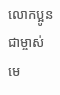លោកប្អូនជាម្ចាស់ មេ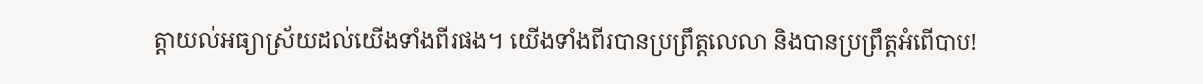ត្តាយល់អធ្យាស្រ័យដល់យើងទាំងពីរផង។ យើងទាំងពីរបានប្រព្រឹត្តលេលា និងបានប្រព្រឹត្តអំពើបាប!